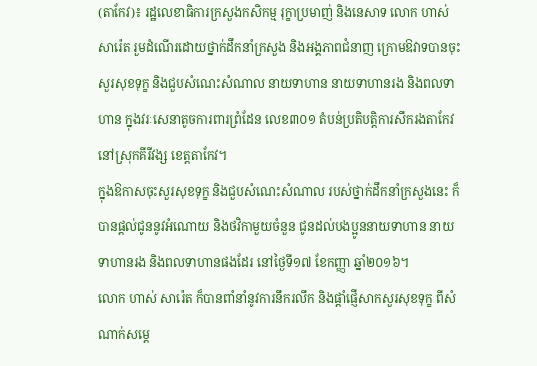(តាកែវ)៖ រដ្ឋលេខាធិការក្រសួងកសិកម្ម រុក្ខាប្រមាញ់ និងនេសាទ លោក ហាស់ សារ៉េត រួមដំណើរដោយថ្នាក់ដឹកនាំក្រសួង និងអង្គភាពជំនាញ ក្រោមឱវាទបានចុះសួរសុខទុក្ខ និងជួបសំណេះសំណាល នាយទាហាន នាយទាហានរង និងពលទាហាន ក្នុងវរៈសេនាតូចការពារព្រំដែន លេខ៣០១ តំបន់ប្រតិបត្តិការសឹករងតាកែវ នៅស្រុកគីរីវង្ស ខេត្តតាកែវ។
ក្នុងឱកាសចុះសួរសុខទុក្ខ និងជួបសំណេះសំណាល របស់ថ្នាក់ដឹកនាំក្រសួងនេះ ក៏បានផ្ដល់ជូននូវអំណោយ និងថវិកាមួយចំនួន ជូនដល់បងប្អូននាយទាហាន នាយទាហានរង និងពលទាហានផងដែរ នៅថ្ងៃទី១៧ ខែកញ្ញា ឆ្នាំ២០១៦។
លោក ហាស់ សារ៉េត ក៏បានពាំនាំនូវការនឹករលឹក និងផ្តាំផ្ញើសាកសួរសុខទុក្ខ ពីសំណាក់សម្តេ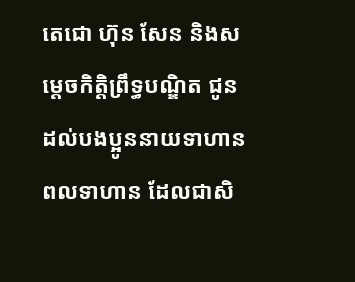តេជោ ហ៊ុន សែន និងសម្តេចកិត្តិព្រឹទ្ធបណ្ឌិត ជូនដល់បងប្អូននាយទាហាន ពលទាហាន ដែលជាសិ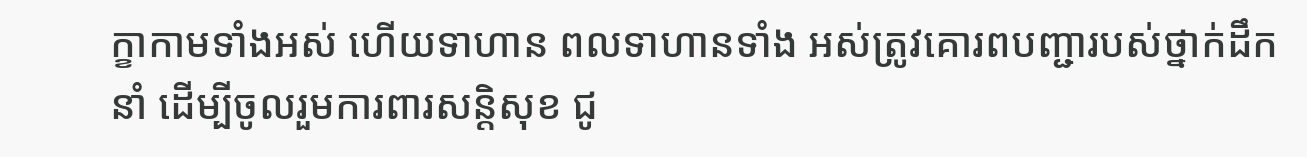ក្ខាកាមទាំងអស់ ហើយទាហាន ពលទាហានទាំង អស់ត្រូវគោរពបញ្ជារបស់ថ្នាក់ដឹកនាំ ដើម្បីចូលរួមការពារសន្តិសុខ ជូ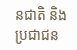នជាតិ និងប្រជាជន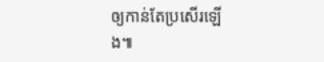ឲ្យកាន់តែប្រសើរឡើង៕